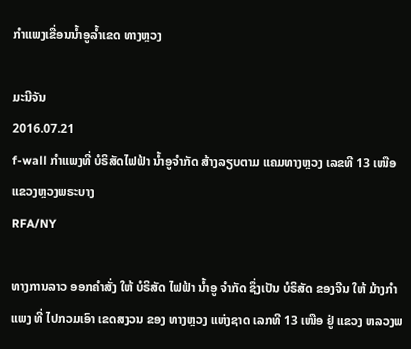ກໍາແພງເຂື່ອນນໍ້າອູລໍ້າເຂດ ທາງຫຼວງ

ມະນີຈັນ
2016.07.21
f-wall ກໍາແພງທີ່ ບໍຣິສັດໄຟຟ້າ ນ້ຳອູຈຳກັດ ສ້າງລຽບຕາມ ແຄມທາງຫຼວງ ເລຂທີ 13 ເໜືອ ແຂວງຫຼວງພຣະບາງ
RFA/NY

ທາງການລາວ ອອກຄຳສັ່ງ ໃຫ້ ບໍຣິສັດ ໄຟຟ້າ ນ້ຳອູ ຈຳກັດ ຊຶ່ງເປັນ ບໍຣິສັດ ຂອງຈີນ ໃຫ້ ມ້າງກຳແພງ ທີ່ ໄປກວມເອົາ ເຂດສງວນ ຂອງ ທາງຫຼວງ ແຫ່ງຊາດ ເລກທີ 13 ເໜືອ ຢູ່ ແຂວງ ຫລວງພ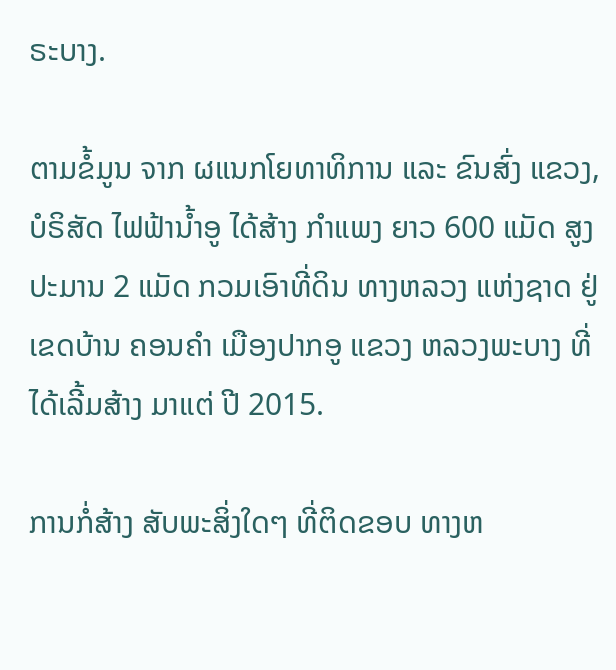ຣະບາງ.

ຕາມຂໍ້ມູນ ຈາກ ຜແນກໂຍທາທິການ ແລະ ຂົນສົ່ງ ແຂວງ, ບໍຣິສັດ ໄຟຟ້ານ້ຳອູ ໄດ້ສ້າງ ກຳແພງ ຍາວ 600 ແມັດ ສູງ ປະມານ 2 ແມັດ ກວມເອົາທີ່ດິນ ທາງຫລວງ ແຫ່ງຊາດ ຢູ່ເຂດບ້ານ ຄອນຄຳ ເມືອງປາກອູ ແຂວງ ຫລວງພະບາງ ທີ່ ໄດ້ເລີ້ມສ້າງ ມາແຕ່ ປີ 2015.

ການກໍ່ສ້າງ ສັບພະສິ່ງໃດໆ ທີ່ຕິດຂອບ ທາງຫ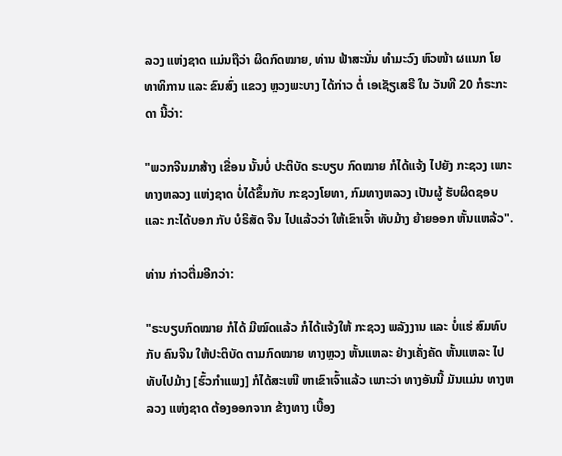ລວງ ແຫ່ງຊາດ ແມ່ນຖືວ່າ ຜິດກົດໝາຍ, ທ່ານ ຟ້າສະນັ່ນ ທໍາມະວົງ ຫົວໜ້າ ຜແນກ ໂຍທາທິການ ແລະ ຂົນສົ່ງ ແຂວງ ຫຼວງພະບາງ ໄດ້ກ່າວ ຕໍ່ ເອເຊັຽເສຣີ ໃນ ວັນທີ 20 ກໍຣະກະດາ ນີ້ວ່າ:

"ພວກຈີນມາສ້າງ ເຂື່ອນ ນັ້ນບໍ່ ປະຕິບັດ ຣະບຽບ ກົດໝາຍ ກໍໄດ້ແຈ້ງ ໄປຍັງ ກະຊວງ ເພາະທາງຫລວງ ແຫ່ງຊາດ ບໍ່ໄດ້ຂຶ້ນກັບ ກະຊວງໂຍທາ, ກົມທາງຫລວງ ເປັນຜູ້ ຮັບຜິດຊອບ ແລະ ກະໄດ້ບອກ ກັບ ບໍຣິສັດ ຈີນ ໄປແລ້ວວ່າ ໃຫ້ເຂົາເຈົ້າ ທັບມ້າງ ຍ້າຍອອກ ຫັ້ນແຫລ້ວ".

ທ່ານ ກ່າວຕື່ມອີກວ່າ:

"ຣະບຽບກົດໝາຍ ກໍໄດ້ ມີໝົດແລ້ວ ກໍໄດ້ແຈ້ງໃຫ້ ກະຊວງ ພລັງງານ ແລະ ບໍ່ແຮ່ ສົມທົບກັບ ຄົນຈີນ ໃຫ້ປະຕິບັດ ຕາມກົດໝາຍ ທາງຫຼວງ ຫັ້ນແຫລະ ຢ່າງເຄັ່ງຄັດ ຫັ້ນແຫລະ ໄປທັບໄປມ້າງ [ຮົ້ວກຳແພງ] ກໍໄດ້ສະເໜີ ຫາເຂົາເຈົ້າແລ້ວ ເພາະວ່າ ທາງອັນນີ້ ມັນແມ່ນ ທາງຫລວງ ແຫ່ງຊາດ ຕ້ອງອອກຈາກ ຂ້າງທາງ ເບື້ອງ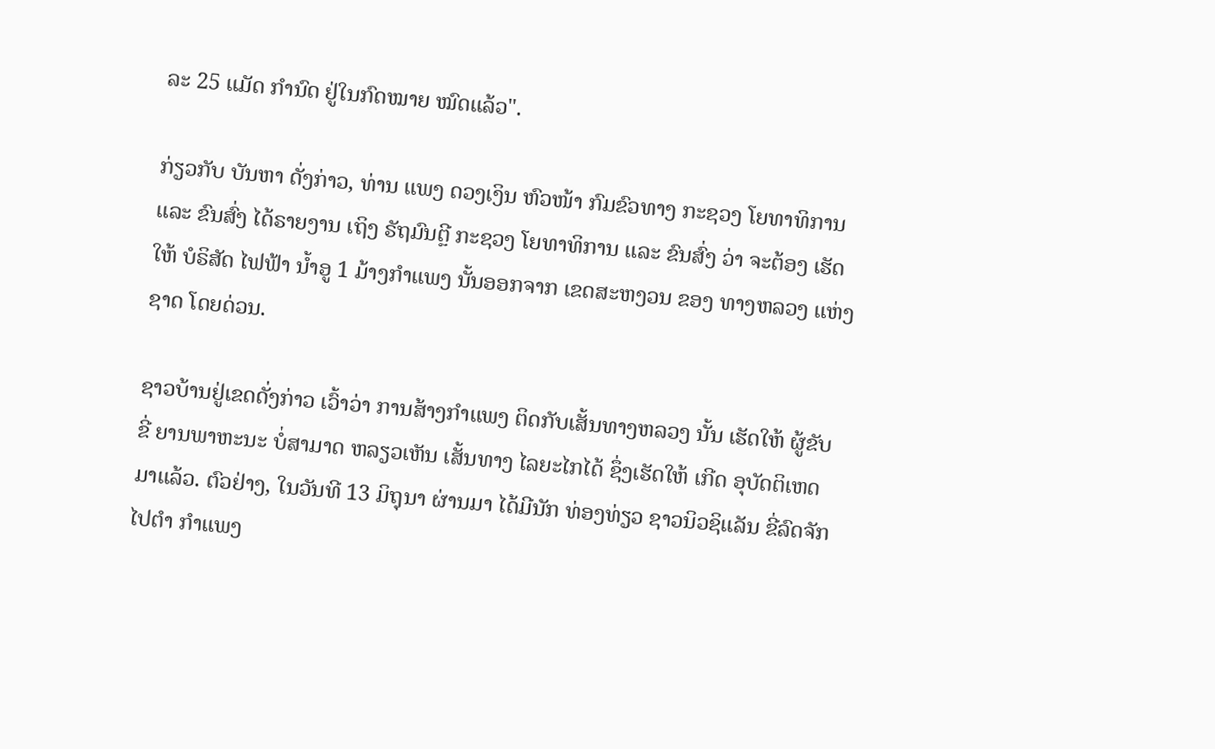ລະ 25 ແມັດ ກຳນົດ ຢູ່ໃນກົດໝາຍ ໝົດແລ້ວ".

ກ່ຽວກັບ ບັນຫາ ດັ່ງກ່າວ, ທ່ານ ແພງ ດວງເງິນ ຫົວໜ້າ ກົມຂົວທາງ ກະຊວງ ໂຍທາທິການ ແລະ ຂົນສົ່ງ ໄດ້ຣາຍງານ ເຖິງ ຣັຖມົນຕຼີ ກະຊວງ ໂຍທາທິການ ແລະ ຂົນສົ່ງ ວ່າ ຈະຕ້ອງ ເຮັດໃຫ້ ບໍຣິສັດ ໄຟຟ້າ ນ້ຳອູ 1 ມ້າງກຳແພງ ນັ້ນອອກຈາກ ເຂດສະຫງວນ ຂອງ ທາງຫລວງ ແຫ່ງຊາດ ໂດຍດ່ວນ.

ຊາວບ້ານຢູ່ເຂດດັ່ງກ່າວ ເວົ້າວ່າ ການສ້າງກຳແພງ ຕິດກັບເສັ້ນທາງຫລວງ ນັ້ນ ເຮັດໃຫ້ ຜູ້ຂັບຂີ່ ຍານພາຫະນະ ບໍ່ສາມາດ ຫລຽວເຫັນ ເສັ້ນທາງ ໄລຍະໄກໄດ້ ຊຶ່ງເຮັດໃຫ້ ເກີດ ອຸບັດຕິເຫດ ມາແລ້ວ. ຕົວຢ່າງ, ໃນວັນທີ 13 ມິຖຸນາ ຜ່ານມາ ໄດ້ມີນັກ ທ່ອງທ່ຽວ ຊາວນິວຊິແລັນ ຂີ່ລົດຈັກ ໄປຕຳ ກຳແພງ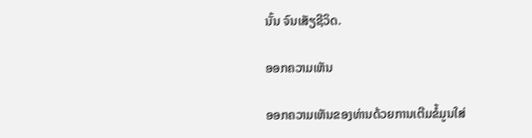ນັ້ນ ຈົນເສັຽຊີວິດ.

ອອກຄວາມເຫັນ

ອອກຄວາມເຫັນຂອງທ່ານດ້ວຍການເຕີມຂໍ້ມູນໃສ່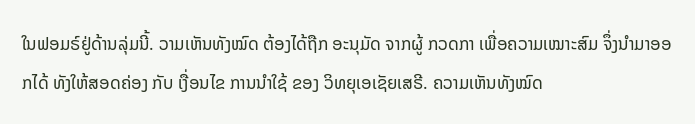ໃນຟອມຣ໌ຢູ່ດ້ານລຸ່ມນີ້. ວາມເຫັນທັງໝົດ ຕ້ອງໄດ້ຖືກ ອະນຸມັດ ຈາກຜູ້ ກວດກາ ເພື່ອຄວາມເໝາະສົມ ຈຶ່ງນໍາມາອອກໄດ້ ທັງໃຫ້ສອດຄ່ອງ ກັບ ເງື່ອນໄຂ ການນຳໃຊ້ ຂອງ ວິທຍຸເອເຊັຍເສຣີ. ຄວາມເຫັນທັງໝົດ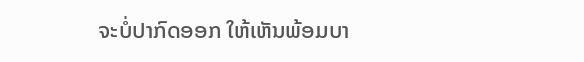ຈະບໍ່ປາກົດອອກ ໃຫ້ເຫັນພ້ອມບາ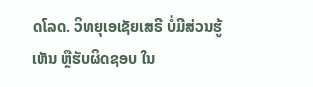ດໂລດ. ວິທຍຸເອເຊັຍເສຣີ ບໍ່ມີສ່ວນຮູ້ເຫັນ ຫຼືຮັບຜິດຊອບ ໃນ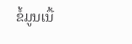ຂໍ້ມູນເນື້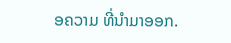ອຄວາມ ທີ່ນໍາມາອອກ.